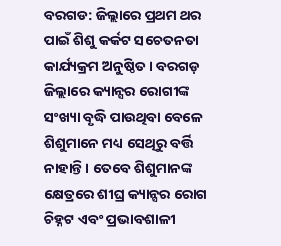ବରଗଡ: ଜିଲ୍ଲାରେ ପ୍ରଥମ ଥର ପାଇଁ ଶିଶୁ କର୍କଟ ସଚେତନତା କାର୍ଯ୍ୟକ୍ରମ ଅନୁଷ୍ଠିତ । ବରଗଡ଼ ଜିଲ୍ଲାରେ କ୍ୟାନ୍ସର ରୋଗୀଙ୍କ ସଂଖ୍ୟା ବୃଦ୍ଧି ପାଉଥିବା ବେଳେ ଶିଶୁମାନେ ମଧ୍ୟ ସେଥିରୁ ବର୍ତ୍ତି ନାହାନ୍ତି । ତେବେ ଶିଶୁମାନଙ୍କ କ୍ଷେତ୍ରରେ ଶୀଘ୍ର କ୍ୟାନ୍ସର ରୋଗ ଚିହ୍ନଟ ଏବଂ ପ୍ରଭାବଶାଳୀ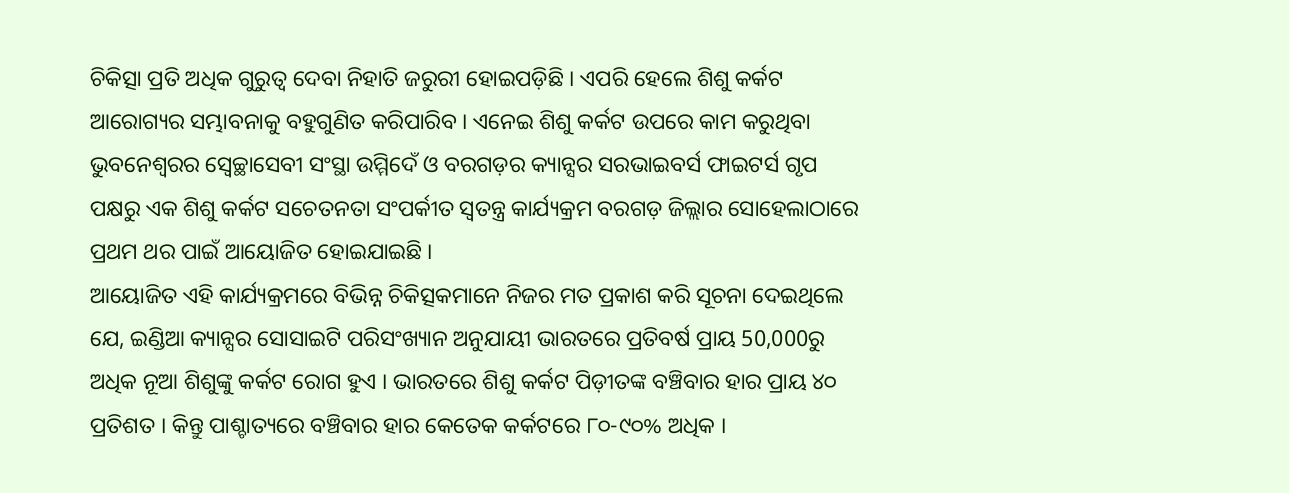ଚିକିତ୍ସା ପ୍ରତି ଅଧିକ ଗୁରୁତ୍ୱ ଦେବା ନିହାତି ଜରୁରୀ ହୋଇପଡ଼ିଛି । ଏପରି ହେଲେ ଶିଶୁ କର୍କଟ ଆରୋଗ୍ୟର ସମ୍ଭାବନାକୁ ବହୁଗୁଣିତ କରିପାରିବ । ଏନେଇ ଶିଶୁ କର୍କଟ ଉପରେ କାମ କରୁଥିବା ଭୁବନେଶ୍ୱରର ସ୍ବେଚ୍ଛାସେବୀ ସଂସ୍ଥା ଉମ୍ମିଦେଁ ଓ ବରଗଡ଼ର କ୍ୟାନ୍ସର ସରଭାଇବର୍ସ ଫାଇଟର୍ସ ଗୃପ ପକ୍ଷରୁ ଏକ ଶିଶୁ କର୍କଟ ସଚେତନତା ସଂପର୍କୀତ ସ୍ବତନ୍ତ୍ର କାର୍ଯ୍ୟକ୍ରମ ବରଗଡ଼ ଜିଲ୍ଲାର ସୋହେଲାଠାରେ ପ୍ରଥମ ଥର ପାଇଁ ଆୟୋଜିତ ହୋଇଯାଇଛି ।
ଆୟୋଜିତ ଏହି କାର୍ଯ୍ୟକ୍ରମରେ ବିଭିନ୍ନ ଚିକିତ୍ସକମାନେ ନିଜର ମତ ପ୍ରକାଶ କରି ସୂଚନା ଦେଇଥିଲେ ଯେ, ଇଣ୍ଡିଆ କ୍ୟାନ୍ସର ସୋସାଇଟି ପରିସଂଖ୍ୟାନ ଅନୁଯାୟୀ ଭାରତରେ ପ୍ରତିବର୍ଷ ପ୍ରାୟ 50,000ରୁ ଅଧିକ ନୂଆ ଶିଶୁଙ୍କୁ କର୍କଟ ରୋଗ ହୁଏ । ଭାରତରେ ଶିଶୁ କର୍କଟ ପିଡ଼ୀତଙ୍କ ବଞ୍ଚିବାର ହାର ପ୍ରାୟ ୪୦ ପ୍ରତିଶତ । କିନ୍ତୁ ପାଶ୍ଚାତ୍ୟରେ ବଞ୍ଚିବାର ହାର କେତେକ କର୍କଟରେ ୮୦-୯୦% ଅଧିକ ।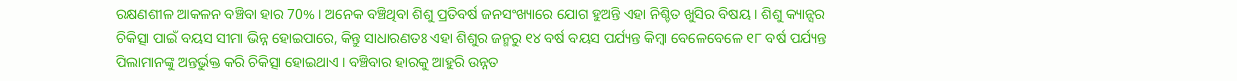ରକ୍ଷଣଶୀଳ ଆକଳନ ବଞ୍ଚିବା ହାର 70% । ଅନେକ ବଞ୍ଚିଥିବା ଶିଶୁ ପ୍ରତିବର୍ଷ ଜନସଂଖ୍ୟାରେ ଯୋଗ ହୁଅନ୍ତି ଏହା ନିଶ୍ଚିତ ଖୁସିର ବିଷୟ । ଶିଶୁ କ୍ୟାନ୍ସର ଚିକିତ୍ସା ପାଇଁ ବୟସ ସୀମା ଭିନ୍ନ ହୋଇପାରେ, କିନ୍ତୁ ସାଧାରଣତଃ ଏହା ଶିଶୁର ଜନ୍ମରୁ ୧୪ ବର୍ଷ ବୟସ ପର୍ଯ୍ୟନ୍ତ କିମ୍ବା ବେଳେବେଳେ ୧୮ ବର୍ଷ ପର୍ଯ୍ୟନ୍ତ ପିଲାମାନଙ୍କୁ ଅନ୍ତର୍ଭୁକ୍ତ କରି ଚିକିତ୍ସା ହୋଇଥାଏ । ବଞ୍ଚିବାର ହାରକୁ ଆହୁରି ଉନ୍ନତ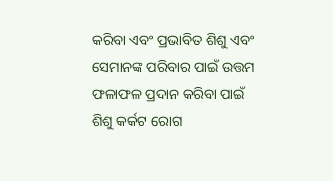କରିବା ଏବଂ ପ୍ରଭାବିତ ଶିଶୁ ଏବଂ ସେମାନଙ୍କ ପରିବାର ପାଇଁ ଉତ୍ତମ ଫଳାଫଳ ପ୍ରଦାନ କରିବା ପାଇଁ ଶିଶୁ କର୍କଟ ରୋଗ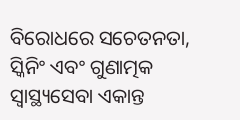ବିରୋଧରେ ସଚେତନତା, ସ୍କିନିଂ ଏବଂ ଗୁଣାତ୍ମକ ସ୍ୱାସ୍ଥ୍ୟସେବା ଏକାନ୍ତ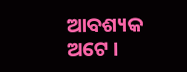ଆବଶ୍ୟକ ଅଟେ ।